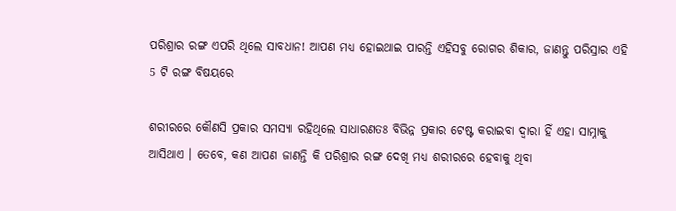ପରିଶ୍ରାର ରଙ୍ଗ ଏପରି ଥିଲେ ସାବଧାନ! ଆପଣ ମଧ୍ୟ ହୋଇଥାଇ ପାରନ୍ତି ଏହିସବୁ ରୋଗର ଶିକାର, ଜାଣନ୍ତୁ ପରିସ୍ରାର ଏହି 5 ଟି ରଙ୍ଗ ବିଷୟରେ

ଶରୀରରେ କୌଣସି ପ୍ରକାର ସମସ୍ୟା ରହିଥିଲେ ସାଧାରଣତଃ ବିଭିନ୍ନ ପ୍ରକାର ଟେଷ୍ଟ କରାଇବା ଦ୍ୱାରା ହିଁ ଏହା ସାମ୍ନାକୁ ଆସିଥାଏ । ତେବେ, କଣ ଆପଣ ଜାଣନ୍ତି କି ପରିଶ୍ରାର ରଙ୍ଗ ଦେଖି ମଧ୍ୟ ଶରୀରରେ ହେବାକୁ ଥିବା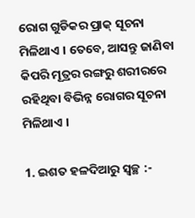ରୋଗ ଗୁଡିକର ପ୍ରାକ୍ ସୂଚନା ମିଳିଥାଏ । ତେବେ, ଆସନ୍ତୁ ଜାଣିବା କିପରି ମୂତ୍ରର ରଙ୍ଗରୁ ଶରୀରରେ ରହିଥିବା ବିଭିନ୍ନ ରୋଗର ସୂଚନା ମିଳିଥାଏ ।

1. ଇଶତ ହଳଦିଆରୁ ସ୍ୱଚ୍ଛ :-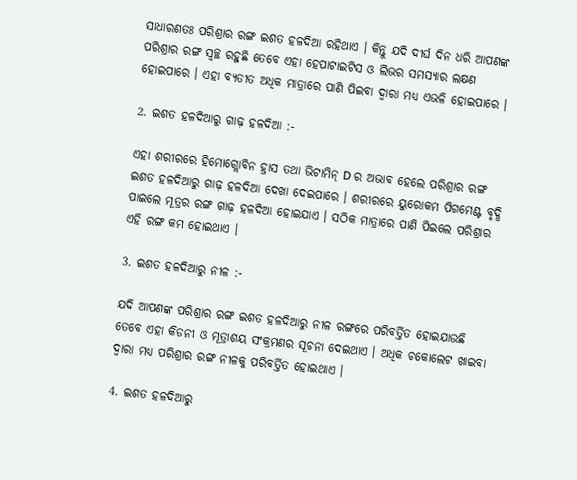ସାଧାରଣତଃ ପରିଶ୍ରାର ରଙ୍ଗ ଇଶତ ହଳଦିଆ ରହିଥାଏ । କିନ୍ତୁ ଯଦି ଦୀର୍ଘ ଦିନ ଧରି ଆପଣଙ୍କ ପରିଶ୍ରାର ରଙ୍ଗ ସ୍ୱଚ୍ଛ ରହୁଛି ତେବେ ଏହା ହେପାଟାଇଟିସ ଓ ଲିଭର ସମସ୍ୟାର ଲକ୍ଷଣ ହୋଇପାରେ । ଏହା ବ୍ୟତୀତ ଅଧିକ ମାତ୍ରାରେ ପାଣି ପିଇବା ଦ୍ୱାରା ମଧ୍ୟ ଏଭଳି ହୋଇପାରେ ।

2. ଇଶତ ହଳଦିଆରୁ ଗାଢ଼ ହଳଦିଆ :-

ଏହା ଶରୀରରେ ହିମୋଗ୍ଲୋବିନ ହ୍ରାସ ତଥା ଭିଟାମିନ୍ D ର ଅଭାବ ହେଲେ ପରିଶ୍ରାର ରଙ୍ଗ ଇଶତ ହଳଦିଆରୁ ଗାଢ଼ ହଳଦିଆ ଦେଖା ଦେଇପାରେ । ଶରୀରରେ ୟୁରୋକମ ପିଗମେଣ୍ଟ ବୃଦ୍ଧି ପାଇଲେ ମୂତ୍ରର ରଙ୍ଗ ଗାଢ଼ ହଳଦିଆ ହୋଇଯାଏ । ସଠିକ ମାତ୍ରାରେ ପାଣି ପିଇଲେ ପରିଶ୍ରାର ଏହି ରଙ୍ଗ କମ ହୋଇଥାଏ ।

3. ଇଶତ ହଳଦିଆରୁ ନୀଳ :-

ଯଦି ଆପଣଙ୍କ ପରିଶ୍ରାର ରଙ୍ଗ ଇଶତ ହଳଦିଆରୁ ନୀଳ ରଙ୍ଗରେ ପରିବର୍ତ୍ତିତ ହୋଇଯାଉଛି ତେବେ ଏହା କିଡନୀ ଓ ମୂତ୍ରାଶୟ ସଂକ୍ରମଣର ସୂଚନା ଦେଇଥାଏ । ଅଧିକ ଚକୋଲେଟ ଖାଇବା ଦ୍ୱାରା ମଧ୍ୟ ପରିଶ୍ରାର ରଙ୍ଗ ନୀଳକୁ ପରିବର୍ତ୍ତିତ ହୋଇଥାଏ ।

4. ଇଶତ ହଳଦିଆରୁ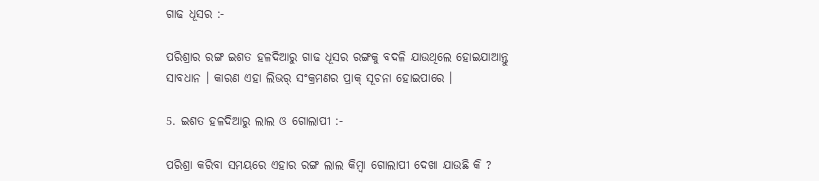ଗାଢ ଧୂସର :-

ପରିଶ୍ରାର ରଙ୍ଗ ଇଶତ ହଳଦିଆରୁ ଗାଢ ଧୂସର ରଙ୍ଗକୁ ବଦଳି ଯାଉଥିଲେ ହୋଇଯାଆନ୍ତୁ ସାବଧାନ । କାରଣ ଏହା ଲିଭର୍ ସଂକ୍ରମଣର ପ୍ରାକ୍ ସୂଚନା ହୋଇପାରେ ।

5. ଇଶତ ହଳଦିଆରୁ ଲାଲ ଓ ଗୋଲାପୀ :-

ପରିଶ୍ରା କରିବା ସମୟରେ ଏହାର ରଙ୍ଗ ଲାଲ କିମ୍ବା ଗୋଲାପୀ ଦେଖା ଯାଉଛି କି ?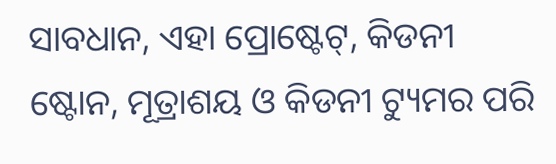ସାବଧାନ, ଏହା ପ୍ରୋଷ୍ଟେଟ୍, କିଡନୀ ଷ୍ଟୋନ, ମୂତ୍ରାଶୟ ଓ କିଡନୀ ଟ୍ୟୁମର ପରି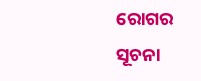ରୋଗର ସୂଚନା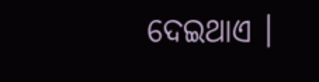ଦେଇଥାଏ ।